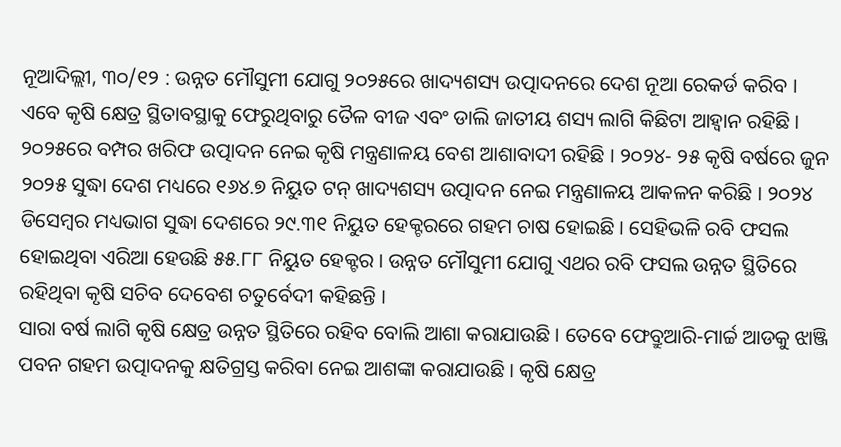ନୂଆଦିଲ୍ଲୀ, ୩୦/୧୨ : ଉନ୍ନତ ମୌସୁମୀ ଯୋଗୁ ୨୦୨୫ରେ ଖାଦ୍ୟଶସ୍ୟ ଉତ୍ପାଦନରେ ଦେଶ ନୂଆ ରେକର୍ଡ କରିବ । ଏବେ କୃଷି କ୍ଷେତ୍ର ସ୍ଥିତାବସ୍ଥାକୁ ଫେରୁଥିବାରୁ ତୈଳ ବୀଜ ଏବଂ ଡାଲି ଜାତୀୟ ଶସ୍ୟ ଲାଗି କିଛିଟା ଆହ୍ୱାନ ରହିଛି । ୨୦୨୫ରେ ବମ୍ପର ଖରିଫ ଉତ୍ପାଦନ ନେଇ କୃଷି ମନ୍ତ୍ରଣାଳୟ ବେଶ ଆଶାବାଦୀ ରହିଛି । ୨୦୨୪- ୨୫ କୃଷି ବର୍ଷରେ ଜୁନ ୨୦୨୫ ସୁଦ୍ଧା ଦେଶ ମଧ୍ୟରେ ୧୬୪.୭ ନିୟୁତ ଟନ୍ ଖାଦ୍ୟଶସ୍ୟ ଉତ୍ପାଦନ ନେଇ ମନ୍ତ୍ରଣାଳୟ ଆକଳନ କରିଛି । ୨୦୨୪ ଡିସେମ୍ବର ମଧ୍ୟଭାଗ ସୁଦ୍ଧା ଦେଶରେ ୨୯.୩୧ ନିୟୁତ ହେକ୍ଟରରେ ଗହମ ଚାଷ ହୋଇଛି । ସେହିଭଳି ରବି ଫସଲ ହୋଇଥିବା ଏରିଆ ହେଉଛି ୫୫.୮୮ ନିୟୁତ ହେକ୍ଟର । ଉନ୍ନତ ମୌସୁମୀ ଯୋଗୁ ଏଥର ରବି ଫସଲ ଉନ୍ନତ ସ୍ଥିତିରେ ରହିଥିବା କୃଷି ସଚିବ ଦେବେଶ ଚତୁର୍ବେଦୀ କହିଛନ୍ତି ।
ସାରା ବର୍ଷ ଲାଗି କୃଷି କ୍ଷେତ୍ର ଉନ୍ନତ ସ୍ଥିତିରେ ରହିବ ବୋଲି ଆଶା କରାଯାଉଛି । ତେବେ ଫେବ୍ରୁଆରି-ମାର୍ଚ୍ଚ ଆଡକୁ ଝାଞ୍ଜି ପବନ ଗହମ ଉତ୍ପାଦନକୁ କ୍ଷତିଗ୍ରସ୍ତ କରିବା ନେଇ ଆଶଙ୍କା କରାଯାଉଛି । କୃଷି କ୍ଷେତ୍ର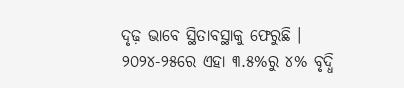ଦୃଢ଼ ଭାବେ ସ୍ଥିତାବସ୍ଥାକୁ ଫେରୁଛି । ୨୦୨୪-୨୫ରେ ଏହା ୩.୫%ରୁ ୪% ବୃଦ୍ଧି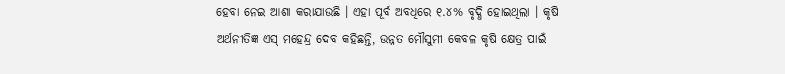ହେବା ନେଇ ଆଶା କରାଯାଉଛି । ଏହା ପୂର୍ବ ଅବଧିରେ ୧.୪% ବୃଦ୍ଧି ହୋଇଥିଲା । କୃଷି ଅର୍ଥନୀତିଜ୍ଞ ଏସ୍ ମହେନ୍ଦ୍ର ଦେବ କହିଛନ୍ତି, ଉନ୍ନତ ମୌସୁମୀ କେବଳ କୃଷି କ୍ଷେତ୍ର ପାଇଁ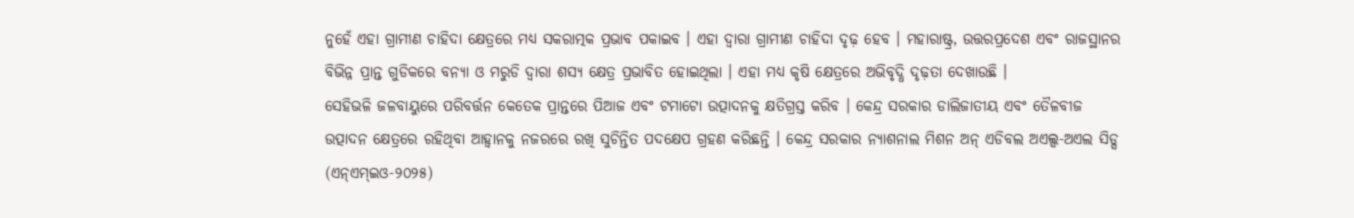ନୁହେଁ ଏହା ଗ୍ରାମୀଣ ଚାହିଦା କ୍ଷେତ୍ରରେ ମଧ୍ୟ ସକରାତ୍ମକ ପ୍ରଭାବ ପକାଇବ । ଏହା ଦ୍ୱାରା ଗ୍ରାମୀଣ ଚାହିଦା ଦୃଢ଼ ହେବ । ମହାରାଷ୍ଟ୍ର, ଉତ୍ତରପ୍ରଦେଶ ଏବଂ ରାଜସ୍ଥାନର ବିଭିନ୍ନ ପ୍ରାନ୍ତ ଗୁଡିକରେ ବନ୍ୟା ଓ ମରୁଡି ଦ୍ୱାରା ଶସ୍ୟ କ୍ଷେତ୍ର ପ୍ରଭାବିତ ହୋଇଥିଲା । ଏହା ମଧ୍ୟ କୃଷି କ୍ଷେତ୍ରରେ ଅଭିବୃଦ୍ଧି ଦୃଢ଼ତା ଦେଖାଉଛି ।
ସେହିଭଳି ଜଳବାୟୁରେ ପରିବର୍ତ୍ତନ କେତେକ ପ୍ରାନ୍ତରେ ପିଆଜ ଏବଂ ଟମାଟୋ ଉତ୍ପାଦନକୁ କ୍ଷତିଗ୍ରସ୍ତ କରିବ । କେନ୍ଦ୍ର ସରକାର ଡାଲିଜାତୀୟ ଏବଂ ତୈଳବୀଜ ଉତ୍ପାଦନ କ୍ଷେତ୍ରରେ ରହିଥିବା ଆହ୍ୱାନକୁ ନଜରରେ ରଖି ସୁଚିନ୍ତିତ ପଦକ୍ଷେପ ଗ୍ରହଣ କରିଛନ୍ତି । କେନ୍ଦ୍ର ସରକାର ନ୍ୟାଶନାଲ ମିଶନ ଅନ୍ ଏଡିବଲ ଅଏଲ୍ସ-ଅଏଲ ସିଡ୍ସ (ଏନ୍ଏମ୍ଇଓ-୨୦୨୫)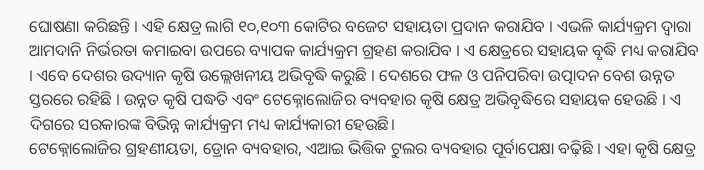ଘୋଷଣା କରିଛନ୍ତି । ଏହି କ୍ଷେତ୍ର ଲାଗି ୧୦,୧୦୩ କୋଟିର ବଜେଟ ସହାୟତା ପ୍ରଦାନ କରାଯିବ । ଏଭଳି କାର୍ଯ୍ୟକ୍ରମ ଦ୍ୱାରା ଆମଦାନି ନିର୍ଭରତା କମାଇବା ଉପରେ ବ୍ୟାପକ କାର୍ଯ୍ୟକ୍ରମ ଗ୍ରହଣ କରାଯିବ । ଏ କ୍ଷେତ୍ରରେ ସହାୟକ ବୃଦ୍ଧି ମଧ୍ୟ କରାଯିବ । ଏବେ ଦେଶର ଉଦ୍ୟାନ କୃଷି ଉଲ୍ଲେଖନୀୟ ଅଭିବୃଦ୍ଧି କରୁଛି । ଦେଶରେ ଫଳ ଓ ପନିପରିବା ଉତ୍ପାଦନ ବେଶ ଉନ୍ନତ ସ୍ତରରେ ରହିଛି । ଉନ୍ନତ କୃଷି ପଦ୍ଧତି ଏବଂ ଟେକ୍ନୋଲୋଜିର ବ୍ୟବହାର କୃଷି କ୍ଷେତ୍ର ଅଭିବୃଦ୍ଧିରେ ସହାୟକ ହେଉଛି । ଏ ଦିଗରେ ସରକାରଙ୍କ ବିଭିନ୍ନ କାର୍ଯ୍ୟକ୍ରମ ମଧ୍ୟ କାର୍ଯ୍ୟକାରୀ ହେଉଛି।
ଟେକ୍ନୋଲୋଜିର ଗ୍ରହଣୀୟତା, ଡ୍ରୋନ ବ୍ୟବହାର, ଏଆଇ ଭିତ୍ତିକ ଟୁଲର ବ୍ୟବହାର ପୂର୍ବାପେକ୍ଷା ବଢ଼ିଛି । ଏହା କୃଷି କ୍ଷେତ୍ର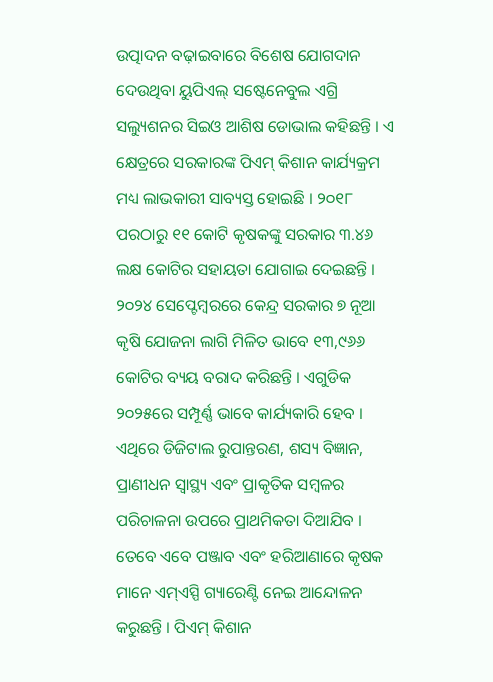ଉତ୍ପାଦନ ବଢ଼ାଇବାରେ ବିଶେଷ ଯୋଗଦାନ ଦେଉଥିବା ୟୁପିଏଲ୍ ସଷ୍ଟେନେବୁଲ ଏଗ୍ରି ସଲ୍ୟୁଶନର ସିଇଓ ଆଶିଷ ଡୋଭାଲ କହିଛନ୍ତି । ଏ କ୍ଷେତ୍ରରେ ସରକାରଙ୍କ ପିଏମ୍ କିଶାନ କାର୍ଯ୍ୟକ୍ରମ ମଧ୍ୟ ଲାଭକାରୀ ସାବ୍ୟସ୍ତ ହୋଇଛି । ୨୦୧୮ ପରଠାରୁ ୧୧ କୋଟି କୃଷକଙ୍କୁ ସରକାର ୩.୪୬ ଲକ୍ଷ କୋଟିର ସହାୟତା ଯୋଗାଇ ଦେଇଛନ୍ତି । ୨୦୨୪ ସେପ୍ଟେମ୍ବରରେ କେନ୍ଦ୍ର ସରକାର ୭ ନୂଆ କୃଷି ଯୋଜନା ଲାଗି ମିଳିତ ଭାବେ ୧୩,୯୬୬ କୋଟିର ବ୍ୟୟ ବରାଦ କରିଛନ୍ତି । ଏଗୁଡିକ ୨୦୨୫ରେ ସମ୍ପୂର୍ଣ୍ଣ ଭାବେ କାର୍ଯ୍ୟକାରି ହେବ । ଏଥିରେ ଡିଜିଟାଲ ରୁପାନ୍ତରଣ, ଶସ୍ୟ ବିଜ୍ଞାନ, ପ୍ରାଣୀଧନ ସ୍ୱାସ୍ଥ୍ୟ ଏବଂ ପ୍ରାକୃତିକ ସମ୍ବଳର ପରିଚାଳନା ଉପରେ ପ୍ରାଥମିକତା ଦିଆଯିବ । ତେବେ ଏବେ ପଞ୍ଜାବ ଏବଂ ହରିଆଣାରେ କୃଷକ ମାନେ ଏମ୍ଏସ୍ପି ଗ୍ୟାରେଣ୍ଟି ନେଇ ଆନ୍ଦୋଳନ କରୁଛନ୍ତି । ପିଏମ୍ କିଶାନ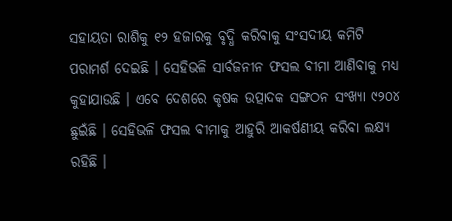ସହାୟତା ରାଶିକୁ ୧୨ ହଜାରକୁ ବୃଦ୍ଧି କରିବାକୁ ସଂସଦୀୟ କମିଟି ପରାମର୍ଶ ଦେଇଛି । ସେହିଭଳି ସାର୍ବଜନୀନ ଫସଲ ବୀମା ଆଣିବାକୁ ମଧ୍ୟ କୁହାଯାଉଛି । ଏବେ ଦେଶରେ କୃଷକ ଉତ୍ପାଦକ ସଙ୍ଗଠନ ସଂଖ୍ୟା ୯୨୦୪ ଛୁଇଁଛି । ସେହିଭଳି ଫସଲ ବୀମାକୁ ଆହୁରି ଆକର୍ଷଣୀୟ କରିବା ଲକ୍ଷ୍ୟ ରହିଛି ।